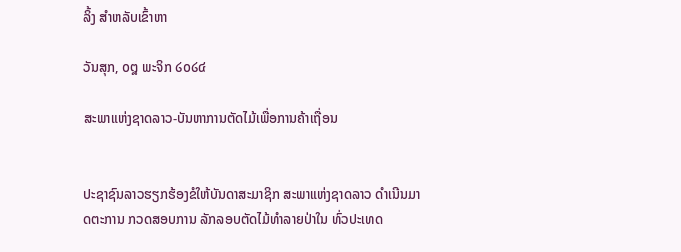ລິ້ງ ສຳຫລັບເຂົ້າຫາ

ວັນສຸກ, ໐໘ ພະຈິກ ໒໐໒໔

ສະພາແຫ່ງຊາດລາວ-ບັນຫາການຕັດໄມ້ເພື່ອການຄ້າເຖື່ອນ


ປະຊາຊົນລາວຮຽກຮ້ອງຂໍໃຫ້ບັນດາສະມາຊິກ ສະພາແຫ່ງຊາດລາວ ດຳເນີນມາດຕະການ ກວດສອບການ ລັກລອບຕັດໄມ້ທຳລາຍປ່າໃນ ທົ່ວປະເທດ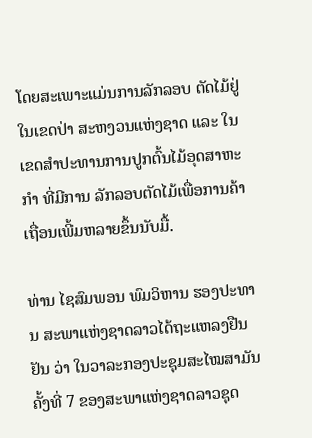ໂດຍສະເພາະແມ່ນການລັກລອບ ຕັດໄມ້ຢູ່ໃນເຂດປ່າ ສະຫງວນແຫ່ງຊາດ ແລະ ໃນເຂດສຳປະທານການປູກຕົ້ນໄມ້ອຸດສາຫະ ກຳ ທີ່ມີການ ລັກລອບຕັດໄມ້ເພື່ອການຄ້າ ເຖື່ອນເພີ້ມຫລາຍຂຶ້ນນັບມື້.

ທ່ານ ໄຊສົມພອນ ພົມວິຫານ ຮອງປະທານ ສະພາແຫ່ງຊາດລາວໄດ້ຖະແຫລງຢືນຢັນ ວ່າ ໃນວາລະກອງປະຊຸມສະໄໝສາມັນຄັ້ງທີ່ 7 ຂອງສະພາແຫ່ງຊາດລາວຊຸດ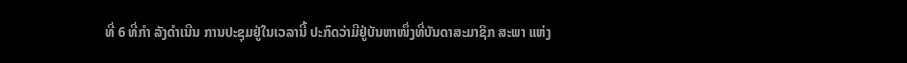ທີ່ 6 ທີ່ກຳ ລັງດຳເນີນ ການປະຊຸມຢູ່ໃນເວລານີ້ ປະກົດວ່າມີຢູ່ບັນຫາໜຶ່ງທີ່ບັນດາສະມາຊິກ ສະພາ ແຫ່ງ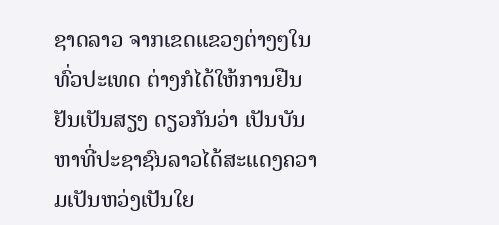ຊາດລາວ ຈາກເຂດແຂວງຕ່າງໆໃນທົ່ວປະເທດ ຕ່າງກໍໄດ້ໃຫ້ການຢືນຢັນເປັນສຽງ ດຽວກັນວ່າ ເປັນບັນຫາທີ່ປະຊາຊົນລາວໄດ້ສະແດງຄວາມເປັນຫວ່ງເປັນໃຍ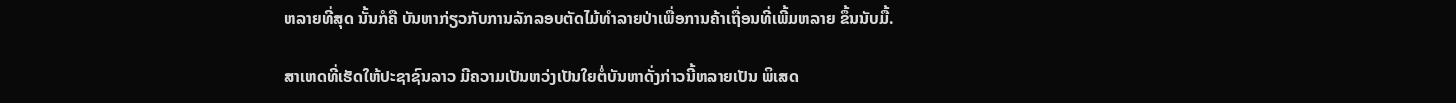ຫລາຍທີ່ສຸດ ນັ້ນກໍຄື ບັນຫາກ່ຽວກັບການລັກລອບຕັດໄມ້ທຳລາຍປ່າເພື່ອການຄ້າເຖື່ອນທີ່ເພີ້ມຫລາຍ ຂຶ້ນນັບມື້.

ສາເຫດທີ່ເຮັດໃຫ້ປະຊາຊົນລາວ ມີຄວາມເປັນຫວ່ງເປັນໃຍຕໍ່ບັນຫາດັ່ງກ່າວນີ້ຫລາຍເປັນ ພິເສດ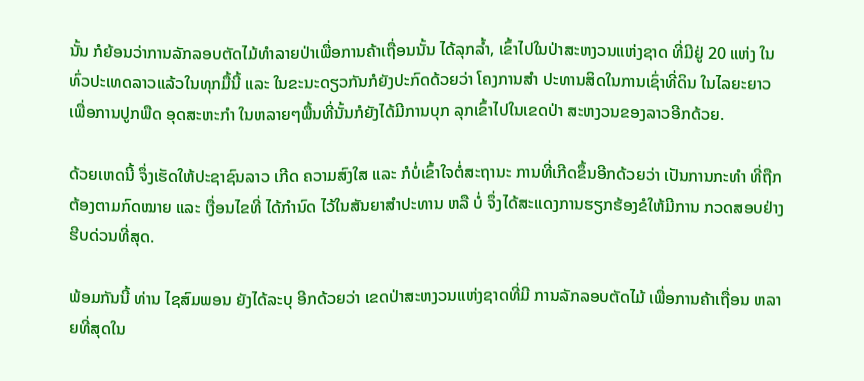ນັ້ນ ກໍຍ້ອນວ່າການລັກລອບຕັດໄມ້ທຳລາຍປ່າເພື່ອການຄ້າເຖື່ອນນັ້ນ ໄດ້ລຸກລ້ຳ, ເຂົ້າໄປໃນປ່າສະຫງວນແຫ່ງຊາດ ທີ່ມີຢູ່ 20 ແຫ່ງ ໃນທົ່ວປະເທດລາວແລ້ວໃນທຸກມື້ນີ້ ແລະ ໃນຂະນະດຽວກັນກໍຍັງປະກົດດ້ວຍວ່າ ໂຄງການສຳ ປະທານສິດໃນການເຊົ່າທີ່ດິນ ໃນໄລຍະຍາວ ເພື່ອການປູກພືດ ອຸດສະຫະກຳ ໃນຫລາຍໆພື້ນທີ່ນັ້ນກໍຍັງໄດ້ມີການບຸກ ລຸກເຂົ້າໄປໃນເຂດປ່າ ສະຫງວນຂອງລາວອີກດ້ວຍ.

ດ້ວຍເຫດນີ້ ຈຶ່ງເຮັດໃຫ້ປະຊາຊົນລາວ ເກີດ ຄວາມສົງໃສ ແລະ ກໍບໍ່ເຂົ້າໃຈຕໍ່ສະຖານະ ການທີ່ເກີດຂຶ້ນອີກດ້ວຍວ່າ ເປັນການກະທຳ ທີ່ຖືກຕ້ອງຕາມກົດໝາຍ ແລະ ເງື່ອນໄຂທີ່ ໄດ້ກຳນົດ ໄວ້ໃນສັນຍາສຳປະທານ ຫລື ບໍ່ ຈຶ່ງໄດ້ສະແດງການຮຽກຮ້ອງຂໍໃຫ້ມີການ ກວດສອບຢ່າງ ຮີບດ່ວນທີ່ສຸດ.

ພ້ອມກັນນີ້ ທ່ານ ໄຊສົມພອນ ຍັງໄດ້ລະບຸ ອີກດ້ວຍວ່າ ເຂດປ່າສະຫງວນແຫ່ງຊາດທີ່ມີ ການລັກລອບຕັດໄມ້ ເພື່ອການຄ້າເຖື່ອນ ຫລາຍທີ່ສຸດໃນ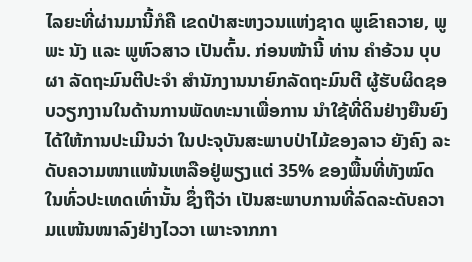ໄລຍະທີ່ຜ່ານມານີ້ກໍຄື ເຂດປ່າສະຫງວນແຫ່ງຊາດ ພູເຂົາຄວາຍ, ພູພະ ນັງ ແລະ ພູຫົວສາວ ເປັນຕົ້ນ. ກ່ອນໜ້ານີ້ ທ່ານ ຄຳອ້ວນ ບຸບຜາ ລັດຖະມົນຕີປະຈຳ ສຳນັກງານນາຍົກລັດຖະມົນຕີ ຜູ້ຮັບຜິດຊອບວຽກງານໃນດ້ານການພັດທະນາເພື່ອການ ນຳໃຊ້ທີ່ດິນຢ່າງຍືນຍົງໄດ້ໃຫ້ການປະເມີນວ່າ ໃນປະຈຸບັນສະພາບປ່າໄມ້ຂອງລາວ ຍັງຄົງ ລະດັບຄວາມໜາແໜ້ນເຫລືອຢູ່ພຽງແຕ່ 35% ຂອງພື້ນທີ່ທັງໝົດໃນທົ່ວປະເທດເທົ່ານັ້ນ ຊຶ່ງຖືວ່າ ເປັນສະພາບການທີ່ລົດລະດັບຄວາມແໜ້ນໜາລົງຢ່າງໄວວາ ເພາະຈາກກາ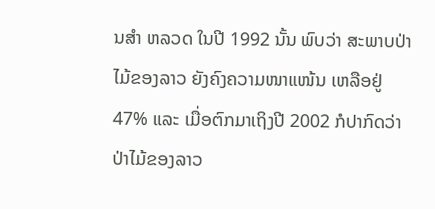ນສຳ ຫລວດ ໃນປີ 1992 ນັ້ນ ພົບວ່າ ສະພາບປ່າໄມ້ຂອງລາວ ຍັງຄົງຄວາມໜາແໜ້ນ ເຫລືອຢູ່ 47% ແລະ ເມື່ອຕົກມາເຖິງປີ 2002 ກໍປາກົດວ່າ ປ່າໄມ້ຂອງລາວ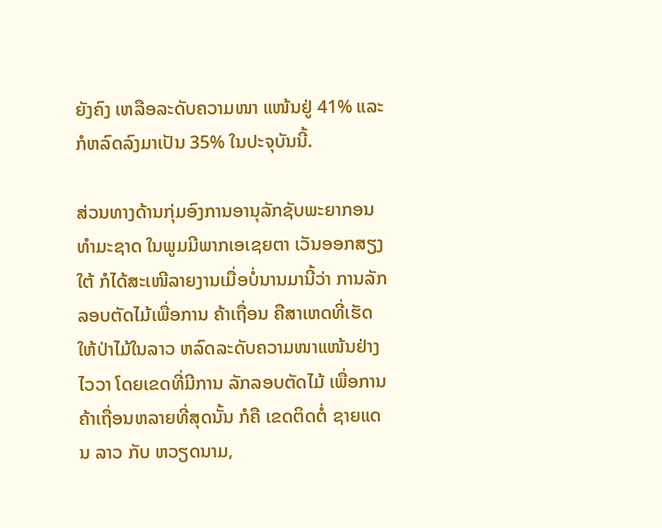ຍັງຄົງ ເຫລືອລະດັບຄວາມໜາ ແໜ້ນຢູ່ 41% ແລະ ກໍຫລົດລົງມາເປັນ 35% ໃນປະຈຸບັນນີ້.

ສ່ວນທາງດ້ານກຸ່ມອົງການອານຸລັກຊັບພະຍາກອນທຳມະຊາດ ໃນພູມມີພາກເອເຊຍຕາ ເວັນອອກສຽງໃຕ້ ກໍໄດ້ສະເໜີລາຍງານເມື່ອບໍ່ນານມານີ້ວ່າ ການລັກລອບຕັດໄມ້ເພື່ອການ ຄ້າເຖື່ອນ ຄືສາເຫດທີ່ເຮັດໃຫ້ປ່າໄມ້ໃນລາວ ຫລົດລະດັບຄວາມໜາແໜ້ນຢ່າງໄວວາ ໂດຍເຂດທີ່ມີການ ລັກລອບຕັດໄມ້ ເພື່ອການຄ້າເຖື່ອນຫລາຍທີ່ສຸດນັ້ນ ກໍຄື ເຂດຕິດຕໍ່ ຊາຍແດນ ລາວ ກັບ ຫວຽດນາມ,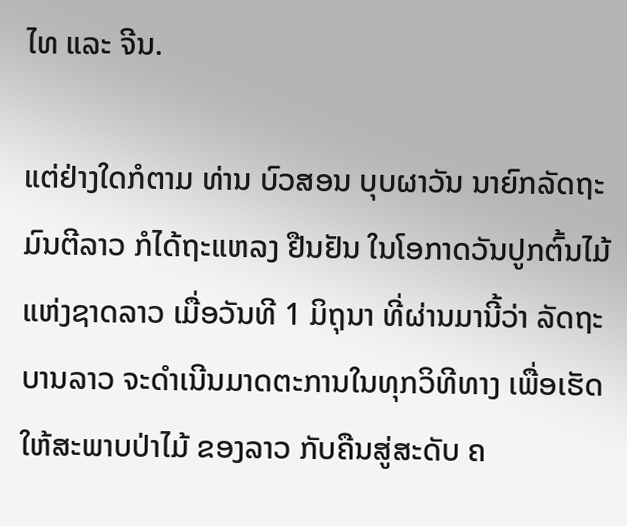ໄທ ແລະ ຈີນ.

ແຕ່ຢ່າງໃດກໍຕາມ ທ່ານ ບົວສອນ ບຸບຜາວັນ ນາຍົກລັດຖະມົນຕີລາວ ກໍໄດ້ຖະແຫລງ ຢືນຢັນ ໃນໂອກາດວັນປູກຕົ້ນໄມ້ແຫ່ງຊາດລາວ ເມື່ອວັນທີ 1 ມິຖຸນາ ທີ່ຜ່ານມານີ້ວ່າ ລັດຖະບານລາວ ຈະດຳເນີນມາດຕະການໃນທຸກວິທີທາງ ເພື່ອເຮັດໃຫ້ສະພາບປ່າໄມ້ ຂອງລາວ ກັບຄືນສູ່ສະດັບ ຄ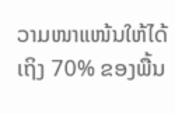ວາມໜາແໜ້ນໃຫ້ໄດ້ເຖິງ 70% ຂອງພື້ນ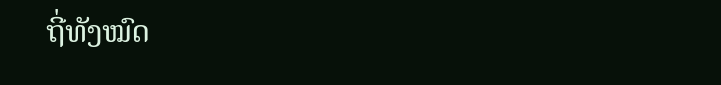ຖີ່ທັງໝົດ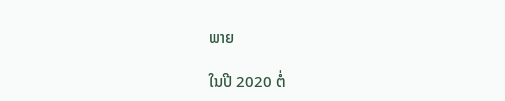ພາຍ

ໃນປີ 2020 ຕໍ່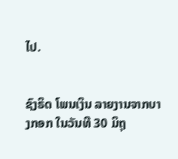ໄປ.


ຊົງຣິດ ໂພນເງິນ ລາຍງານຈາກບາງກອກ ໃນວັນທີ 30 ມິຖຸ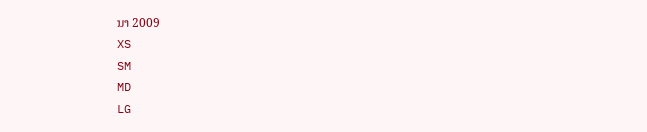ນາ 2009
XS
SM
MD
LG